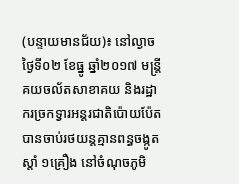(បន្ទាយមានជ័យ)៖ នៅល្ងាចថ្ងៃទី០២ ខែធ្នូ ឆ្នាំ២០១៧ មន្ត្រីគយចល័តសាខាគយ និងរដ្ឋាករច្រកទ្វារអន្តរជាតិប៉ោយប៉ែត បានចាប់រថយន្តគ្មានពន្ធចង្កូតស្តាំ ១គ្រឿង នៅចំណុចភូមិ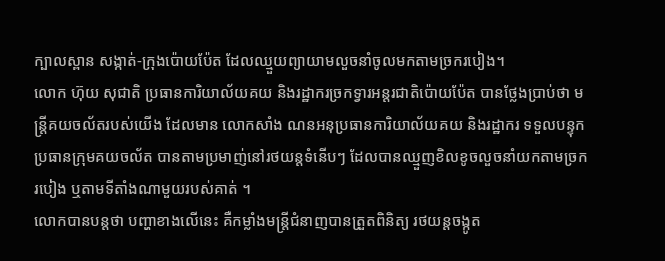ក្បាលស្ពាន សង្កាត់-ក្រុងប៉ោយប៉ែត ដែលឈ្មួយព្យាយាមលួចនាំចូលមកតាមច្រករបៀង។
លោក ហ៊ុយ សុជាតិ ប្រធានការិយាល័យគយ និងរដ្ឋាករច្រកទ្វារអន្តរជាតិប៉ោយប៉ែត បានថ្លែងប្រាប់ថា មន្ត្រីគយចល័តរបស់យើង ដែលមាន លោកសាំង ណនអនុប្រធានការិយាល័យគយ និងរដ្ឋាករ ទទួលបន្ទុកប្រធានក្រុមគយចល័ត បានតាមប្រមាញ់នៅរថយន្តទំនើបៗ ដែលបានឈ្មួញខិលខូចលួចនាំយកតាមច្រករបៀង ឬតាមទីតាំងណាមួយរបស់គាត់ ។
លោកបានបន្តថា បញ្ហាខាងលើនេះ គឺកម្លាំងមន្ត្រីជំនាញបានត្រួតពិនិត្យ រថយន្តចង្កូត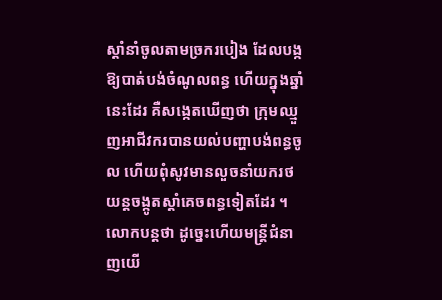ស្តាំនាំចូលតាមច្រករបៀង ដែលបង្កឱ្យបាត់បង់ចំណូលពន្ធ ហើយក្នុងឆ្នាំនេះដែរ គឺសង្កេតឃើញថា ក្រុមឈ្មួញអាជីវករបានយល់បញ្ហាបង់ពន្ធចូល ហើយពុំសូវមានលួចនាំយករថយន្តចង្កូតស្តាំគេចពន្ធទៀតដែរ ។
លោកបន្តថា ដូច្នេះហើយមន្ត្រីជំនាញយើ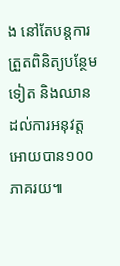ង នៅតែបន្តការត្រួតពិនិត្យបន្ថែមទៀត និងឈានដល់ការអនុវត្តអោយបាន១០០ភាគរយ៕